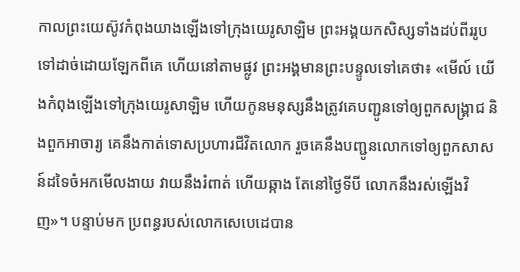កាលព្រះយេស៊ូវកំពុងយាងឡើងទៅក្រុងយេរូសាឡិម ព្រះអង្គយកសិស្សទាំងដប់ពីររូបទៅដាច់ដោយឡែកពីគេ ហើយនៅតាមផ្លូវ ព្រះអង្គមានព្រះបន្ទូលទៅគេថា៖ «មើល៍ យើងកំពុងឡើងទៅក្រុងយេរូសាឡិម ហើយកូនមនុស្សនឹងត្រូវគេបញ្ជូនទៅឲ្យពួកសង្គ្រាជ និងពួកអាចារ្យ គេនឹងកាត់ទោសប្រហារជីវិតលោក រួចគេនឹងបញ្ជូនលោកទៅឲ្យពួកសាសន៍ដទៃចំអកមើលងាយ វាយនឹងរំពាត់ ហើយឆ្កាង តែនៅថ្ងៃទីបី លោកនឹងរស់ឡើងវិញ»។ បន្ទាប់មក ប្រពន្ធរបស់លោកសេបេដេបាន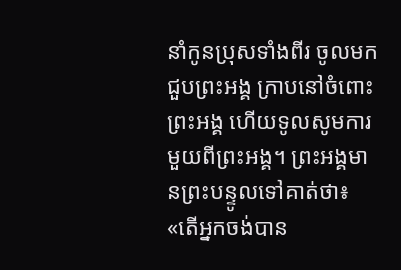នាំកូនប្រុសទាំងពីរ ចូលមកជួបព្រះអង្គ ក្រាបនៅចំពោះព្រះអង្គ ហើយទូលសូមការមួយពីព្រះអង្គ។ ព្រះអង្គមានព្រះបន្ទូលទៅគាត់ថា៖ «តើអ្នកចង់បាន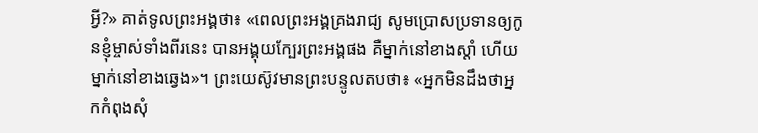អ្វី?» គាត់ទូលព្រះអង្គថា៖ «ពេលព្រះអង្គគ្រងរាជ្យ សូមប្រោសប្រទានឲ្យកូនខ្ញុំម្ចាស់ទាំងពីរនេះ បានអង្គុយក្បែរព្រះអង្គផង គឺម្នាក់នៅខាងស្តាំ ហើយម្នាក់នៅខាងឆ្វេង»។ ព្រះយេស៊ូវមានព្រះបន្ទូលតបថា៖ «អ្នកមិនដឹងថាអ្នកកំពុងសុំ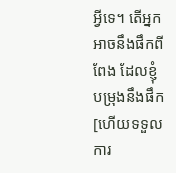អ្វីទេ។ តើអ្នកអាចនឹងផឹកពីពែង ដែលខ្ញុំបម្រុងនឹងផឹក [ហើយទទួលការ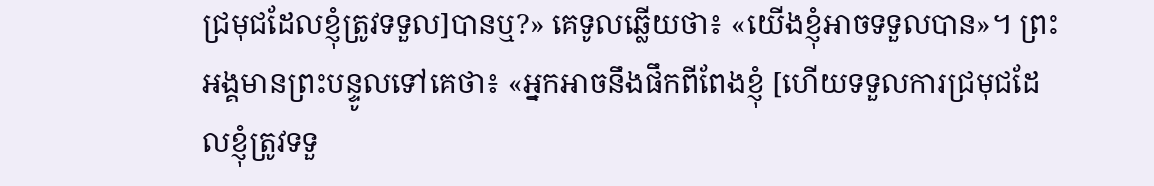ជ្រមុជដែលខ្ញុំត្រូវទទួល]បានឬ?» គេទូលឆ្លើយថា៖ «យើងខ្ញុំអាចទទួលបាន»។ ព្រះអង្គមានព្រះបន្ទូលទៅគេថា៖ «អ្នកអាចនឹងផឹកពីពែងខ្ញុំ [ហើយទទួលការជ្រមុជដែលខ្ញុំត្រូវទទួ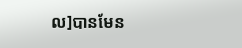ល]បានមែន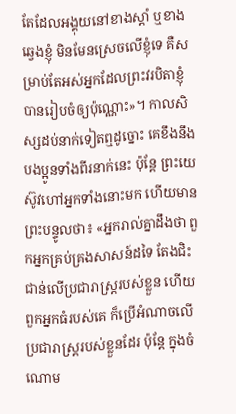តែដែលអង្គុយនៅខាងស្តាំ ឬខាងឆ្វេងខ្ញុំ មិនមែនស្រេចលើខ្ញុំទេ គឺសម្រាប់តែអស់អ្នកដែលព្រះវរបិតាខ្ញុំបានរៀបចំឲ្យប៉ុណ្ណោះ»។ កាលសិស្សដប់នាក់ទៀតឮដូច្នោះ គេខឹងនឹងបងប្អូនទាំងពីរនាក់នេះ ប៉ុន្តែ ព្រះយេស៊ូវហៅអ្នកទាំងនោះមក ហើយមានព្រះបន្ទូលថា៖ «អ្នករាល់គ្នាដឹងថា ពួកអ្នកគ្រប់គ្រងសាសន៍ដទៃ តែងជិះជាន់លើប្រជារាស្ត្ររបស់ខ្លួន ហើយពួកអ្នកធំរបស់គេ ក៏ប្រើអំណាចលើប្រជារាស្រ្តរបស់ខ្លួនដែរ ប៉ុន្តែ ក្នុងចំណោម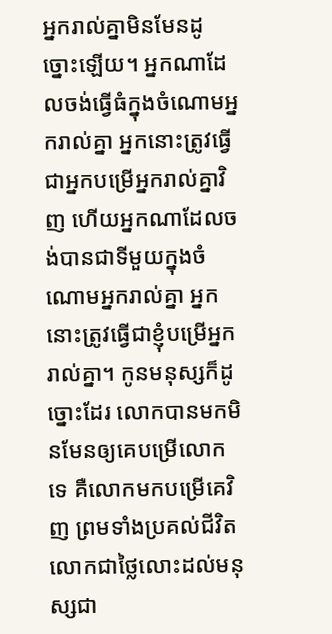អ្នករាល់គ្នាមិនមែនដូច្នោះឡើយ។ អ្នកណាដែលចង់ធ្វើធំក្នុងចំណោមអ្នករាល់គ្នា អ្នកនោះត្រូវធ្វើជាអ្នកបម្រើអ្នករាល់គ្នាវិញ ហើយអ្នកណាដែលចង់បានជាទីមួយក្នុងចំណោមអ្នករាល់គ្នា អ្នកនោះត្រូវធ្វើជាខ្ញុំបម្រើអ្នករាល់គ្នា។ កូនមនុស្សក៏ដូច្នោះដែរ លោកបានមកមិនមែនឲ្យគេបម្រើលោកទេ គឺលោកមកបម្រើគេវិញ ព្រមទាំងប្រគល់ជីវិតលោកជាថ្លៃលោះដល់មនុស្សជា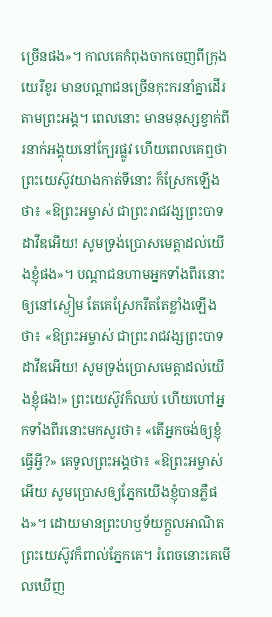ច្រើនផង»។ កាលគេកំពុងចាកចេញពីក្រុងយេរីខូរ មានបណ្ដាជនច្រើនកុះករនាំគ្នាដើរតាមព្រះអង្គ។ ពេលនោះ មានមនុស្សខ្វាក់ពីរនាក់អង្គុយនៅក្បែរផ្លូវ ហើយពេលគេឮថា ព្រះយេស៊ូវយាងកាត់ទីនោះ ក៏ស្រែកឡើងថា៖ «ឱព្រះអម្ចាស់ ជាព្រះរាជវង្សព្រះបាទដាវីឌអើយ! សូមទ្រង់ប្រោសមេត្តាដល់យើងខ្ញុំផង»។ បណ្តាជនហាមអ្នកទាំងពីរនោះឲ្យនៅស្ងៀម តែគេស្រែករឹតតែខ្លាំងឡើងថា៖ «ឱព្រះអម្ចាស់ ជាព្រះរាជវង្សព្រះបាទដាវីឌអើយ! សូមទ្រង់ប្រោសមេត្តាដល់យើងខ្ញុំផង!» ព្រះយេស៊ូវក៏ឈប់ ហើយហៅអ្នកទាំងពីរនោះមកសួរថា៖ «តើអ្នកចង់ឲ្យខ្ញុំធ្វើអ្វី?» គេទូលព្រះអង្គថា៖ «ឱព្រះអម្ចាស់អើយ សូមប្រោសឲ្យភ្នែកយើងខ្ញុំបានភ្លឺផង»។ ដោយមានព្រះហឫទ័យក្តួលអាណិត ព្រះយេស៊ូវក៏ពាល់ភ្នែកគេ។ រំពេចនោះគេមើលឃើញ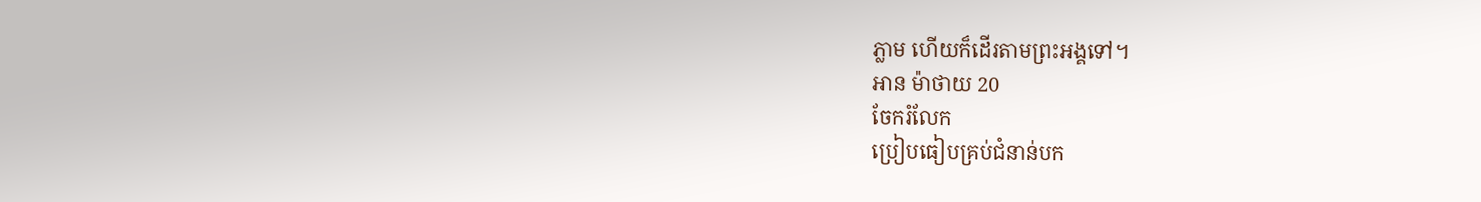ភ្លាម ហើយក៏ដើរតាមព្រះអង្គទៅ។
អាន ម៉ាថាយ 20
ចែករំលែក
ប្រៀបធៀបគ្រប់ជំនាន់បក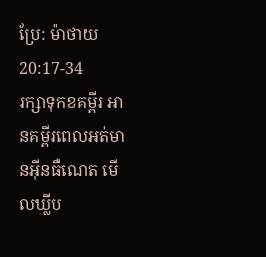ប្រែ: ម៉ាថាយ 20:17-34
រក្សាទុកខគម្ពីរ អានគម្ពីរពេលអត់មានអ៊ីនធឺណេត មើលឃ្លីប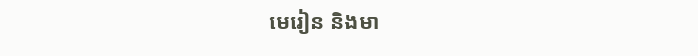មេរៀន និងមា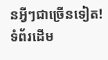នអ្វីៗជាច្រើនទៀត!
ទំព័រដើម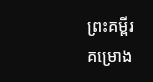ព្រះគម្ពីរ
គម្រោង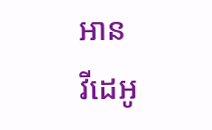អាន
វីដេអូ